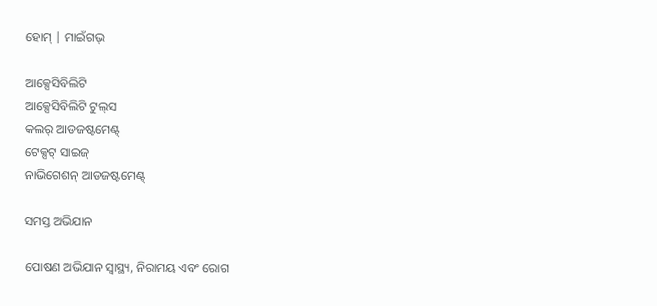ହୋମ୍ | ମାଇଁଗଭ୍

ଆକ୍ସେସିବିଲିଟି
ଆକ୍ସେସିବିଲିଟି ଟୁଲ୍‌ସ
କଲର୍ ଆଡଜଷ୍ଟମେଣ୍ଟ୍
ଟେକ୍ସଟ୍ ସାଇଜ୍
ନାଭିଗେଶନ୍ ଆଡଜଷ୍ଟମେଣ୍ଟ୍

ସମସ୍ତ ଅଭିଯାନ

ପୋଷଣ ଅଭିଯାନ ସ୍ୱାସ୍ଥ୍ୟ, ନିରାମୟ ଏବଂ ରୋଗ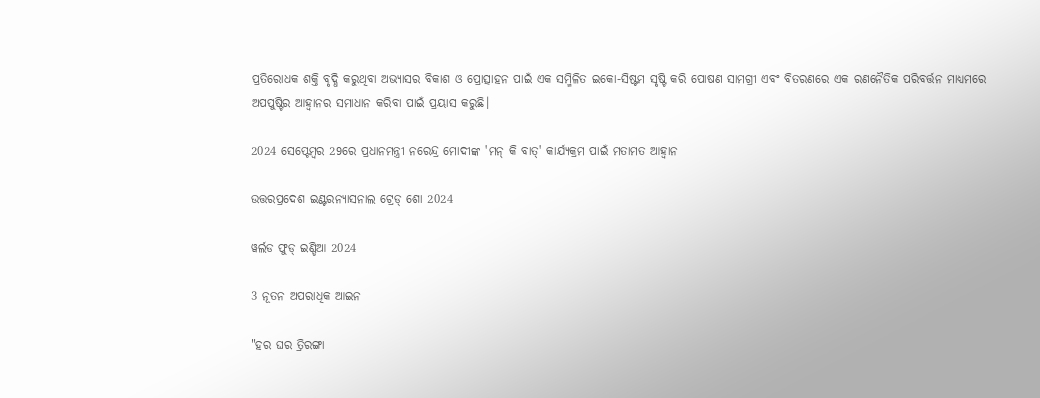ପ୍ରତିରୋଧକ ଶକ୍ତି ବୃଦ୍ଧି କରୁଥିବା ଅଭ୍ୟାସର ବିକାଶ ଓ ପ୍ରୋତ୍ସାହନ ପାଇଁ ଏକ ସମ୍ମିଳିତ ଇକୋ-ସିଷ୍ଟମ ସୃଷ୍ଟି କରି ପୋଷଣ ସାମଗ୍ରୀ ଏବଂ ବିତରଣରେ ଏକ ରଣନୈତିକ ପରିବର୍ତ୍ତନ ମାଧ୍ୟମରେ ଅପପୁଷ୍ଟିର ଆହ୍ୱାନର ସମାଧାନ କରିବା ପାଇଁ ପ୍ରୟାସ କରୁଛି।

2024 ସେପ୍ଟେମ୍ବର 29ରେ ପ୍ରଧାନମନ୍ତ୍ରୀ ନରେନ୍ଦ୍ର ମୋଦୀଙ୍କ 'ମନ୍ କି ବାତ୍' କାର୍ଯ୍ୟକ୍ରମ ପାଇଁ ମତାମତ ଆହ୍ୱାନ

ଉତ୍ତରପ୍ରଦେଶ ଇଣ୍ଟରନ୍ୟାସନାଲ ଟ୍ରେଡ୍ ଶୋ 2024

ୱର୍ଲଡ ଫୁଡ୍ ଇଣ୍ଡିଆ 2024

3 ନୂତନ ଅପରାଧିକ ଆଇନ

"ହର ଘର ତ୍ରିରଙ୍ଗା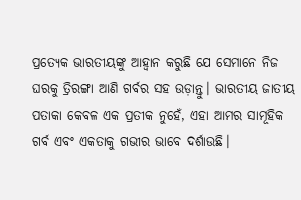ପ୍ରତ୍ୟେକ ଭାରତୀୟଙ୍କୁ ଆହ୍ୱାନ କରୁଛି ଯେ ସେମାନେ ନିଜ ଘରକୁ ତ୍ରିରଙ୍ଗା ଆଣି ଗର୍ବର ସହ ଉଡ଼ାନ୍ତୁ। ଭାରତୀୟ ଜାତୀୟ ପତାକା କେବଳ ଏକ ପ୍ରତୀକ ନୁହେଁ, ଏହା ଆମର ସାମୂହିକ ଗର୍ବ ଏବଂ ଏକତାକୁ ଗଭୀର ଭାବେ ଦର୍ଶାଉଛି।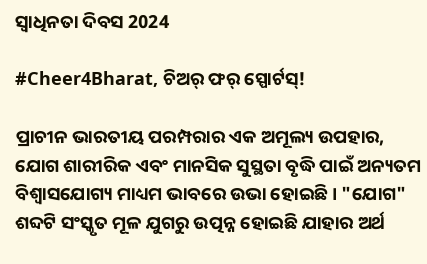ସ୍ୱାଧିନତା ଦିବସ 2024

#Cheer4Bharat, ଚିଅର୍‌ ଫର୍‌ ସ୍ପୋର୍ଟସ୍!

ପ୍ରାଚୀନ ଭାରତୀୟ ପରମ୍ପରାର ଏକ ଅମୂଲ୍ୟ ଉପହାର, ଯୋଗ ଶାରୀରିକ ଏବଂ ମାନସିକ ସୁସ୍ଥତା ବୃଦ୍ଧି ପାଇଁ ଅନ୍ୟତମ ବିଶ୍ୱାସଯୋଗ୍ୟ ମାଧ୍ୟମ ଭାବରେ ଉଭା ହୋଇଛି । "ଯୋଗ" ଶବ୍ଦଟି ସଂସ୍କୃତ ମୂଳ ଯୁଗରୁ ଉତ୍ପନ୍ନ ହୋଇଛି ଯାହାର ଅର୍ଥ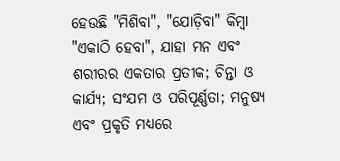ହେଉଛି "ମିଶିବା", "ଯୋଡ଼ିବା" କିମ୍ବା "ଏକାଠି ହେବା", ଯାହା ମନ ଏବଂ ଶରୀରର ଏକତାର ପ୍ରତୀକ; ଚିନ୍ତା ଓ କାର୍ଯ୍ୟ; ସଂଯମ ଓ ପରିପୂର୍ଣ୍ଣତା; ମନୁଷ୍ୟ ଏବଂ ପ୍ରକୃତି ମଧ୍ୟରେ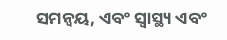ସମନ୍ୱୟ, ଏବଂ ସ୍ୱାସ୍ଥ୍ୟ ଏବଂ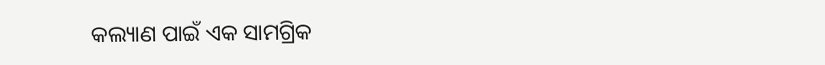କଲ୍ୟାଣ ପାଇଁ ଏକ ସାମଗ୍ରିକ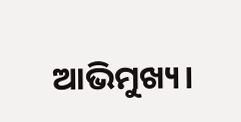ଆଭିମୁଖ୍ୟ।